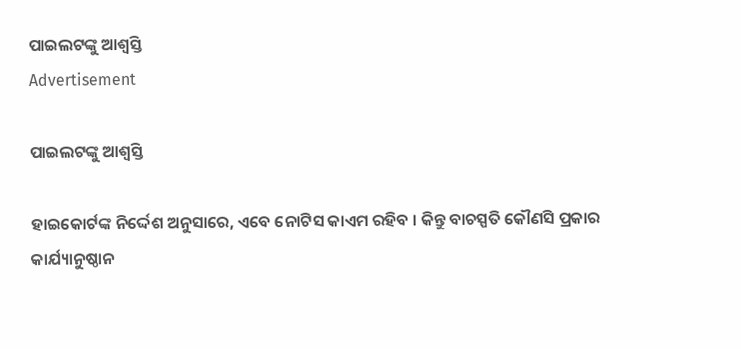ପାଇଲଟଙ୍କୁ ଆଶ୍ୱସ୍ତି
Advertisement

ପାଇଲଟଙ୍କୁ ଆଶ୍ୱସ୍ତି

ହାଇକୋର୍ଟଙ୍କ ନିର୍ଦ୍ଦେଶ ଅନୁସାରେ, ଏବେ ନୋଟିସ କାଏମ ରହିବ । କିନ୍ତୁ ବାଚସ୍ପତି କୌଣସି ପ୍ରକାର କାର୍ଯ୍ୟାନୁଷ୍ଠାନ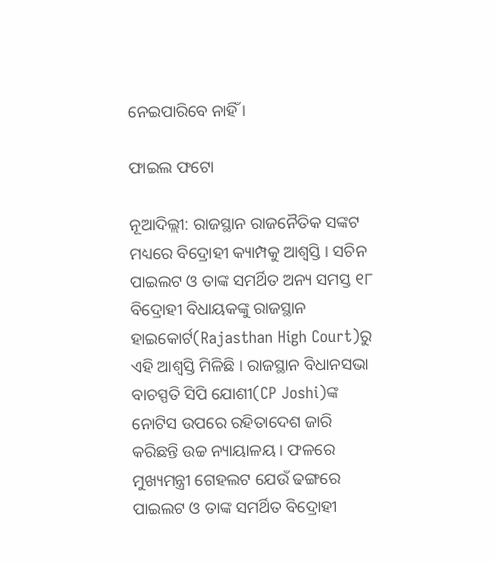ନେଇପାରିବେ ନାହିଁ ।

ଫାଇଲ ଫଟୋ

ନୂଆଦିଲ୍ଲୀ: ରାଜସ୍ଥାନ ରାଜନୈତିକ ସଙ୍କଟ ମଧ୍ୟରେ ବିଦ୍ରୋହୀ କ୍ୟାମ୍ପକୁ ଆଶ୍ୱସ୍ତି । ସଚିନ ପାଇଲଟ ଓ ତାଙ୍କ ସମର୍ଥିତ ଅନ୍ୟ ସମସ୍ତ ୧୮ ବିଦ୍ରୋହୀ ବିଧାୟକଙ୍କୁ ରାଜସ୍ଥାନ ହାଇକୋର୍ଟ(Rajasthan High Court)ରୁ ଏହି ଆଶ୍ୱସ୍ତି ମିଳିଛି । ରାଜସ୍ଥାନ ବିଧାନସଭା ବାଚସ୍ପତି ସିପି ଯୋଶୀ(CP Joshi)ଙ୍କ ନୋଟିସ ଉପରେ ରହିତାଦେଶ ଜାରି କରିଛନ୍ତି ଉଚ୍ଚ ନ୍ୟାୟାଳୟ । ଫଳରେ ମୁଖ୍ୟମନ୍ତ୍ରୀ ଗେହଲଟ ଯେଉଁ ଢଙ୍ଗରେ ପାଇଲଟ ଓ ତାଙ୍କ ସମର୍ଥିତ ବିଦ୍ରୋହୀ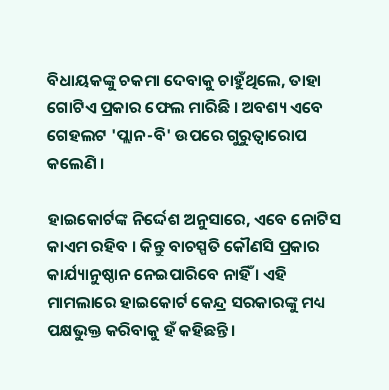ବିଧାୟକଙ୍କୁ ଚକମା ଦେବାକୁ ଚାହୁଁଥିଲେ, ତାହା ଗୋଟିଏ ପ୍ରକାର ଫେଲ ମାରିଛି । ଅବଶ୍ୟ ଏବେ ଗେହଲଟ 'ପ୍ଲାନ-ବି' ଉପରେ ଗୁରୁତ୍ୱାରୋପ କଲେଣି ।

ହାଇକୋର୍ଟଙ୍କ ନିର୍ଦ୍ଦେଶ ଅନୁସାରେ, ଏବେ ନୋଟିସ କାଏମ ରହିବ । କିନ୍ତୁ ବାଚସ୍ପତି କୌଣସି ପ୍ରକାର କାର୍ଯ୍ୟାନୁଷ୍ଠାନ ନେଇପାରିବେ ନାହିଁ । ଏହି ମାମଲାରେ ହାଇକୋର୍ଟ କେନ୍ଦ୍ର ସରକାରଙ୍କୁ ମଧ୍ୟ ପକ୍ଷଭୁକ୍ତ କରିବାକୁ ହଁ କହିଛନ୍ତି ।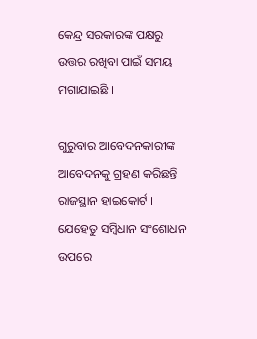କେନ୍ଦ୍ର ସରକାରଙ୍କ ପକ୍ଷରୁ ଉତ୍ତର ରଖିବା ପାଇଁ ସମୟ ମଗାଯାଇଛି ।

ଗୁରୁବାର ଆବେଦନକାରୀଙ୍କ ଆବେଦନକୁ ଗ୍ରହଣ କରିଛନ୍ତି ରାଜସ୍ଥାନ ହାଇକୋର୍ଟ । ଯେହେତୁ ସମ୍ବିଧାନ ସଂଶୋଧନ ଉପରେ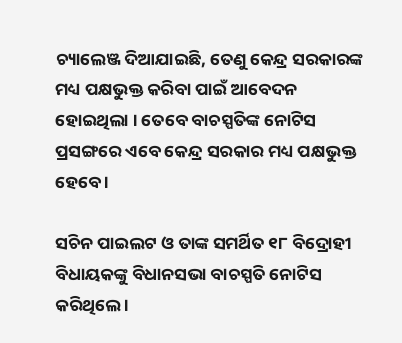ଚ୍ୟାଲେଞ୍ଜ ଦିଆଯାଇଛି, ତେଣୁ କେନ୍ଦ୍ର ସରକାରଙ୍କ ମଧ୍ୟ ପକ୍ଷଭୁକ୍ତ କରିବା ପାଇଁ ଆବେଦନ ହୋଇଥିଲା । ତେବେ ବାଚସ୍ପତିଙ୍କ ନୋଟିସ ପ୍ରସଙ୍ଗରେ ଏବେ କେନ୍ଦ୍ର ସରକାର ମଧ୍ୟ ପକ୍ଷଭୁକ୍ତ ହେବେ ।

ସଚିନ ପାଇଲଟ ଓ ତାଙ୍କ ସମର୍ଥିତ ୧୮ ବିଦ୍ରୋହୀ ବିଧାୟକଙ୍କୁ ବିଧାନସଭା ବାଚସ୍ପତି ନୋଟିସ କରିଥିଲେ ।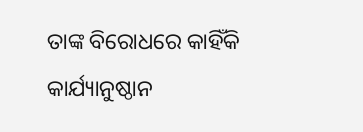ତାଙ୍କ ବିରୋଧରେ କାହିଁକି କାର୍ଯ୍ୟାନୁଷ୍ଠାନ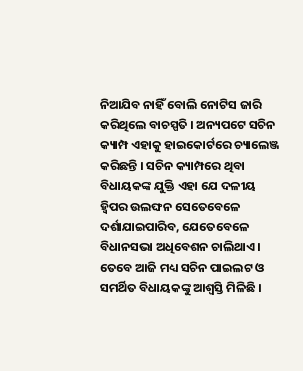ନିଆଯିବ ନାହିଁ ବୋଲି ନୋଟିସ ଜାରି କରିଥିଲେ ବାଚସ୍ପତି । ଅନ୍ୟପଟେ ସଚିନ କ୍ୟାମ୍ପ ଏହାକୁ ହାଇକୋର୍ଟରେ ଚ୍ୟାଲେଞ୍ଜ କରିଛନ୍ତି । ସଚିନ କ୍ୟାମ୍ପରେ ଥିବା ବିଧାୟକଙ୍କ ଯୁକ୍ତି ଏହା ଯେ ଦଳୀୟ ହ୍ୱିପର ଉଲଙ୍ଘନ ସେତେବେଳେ ଦର୍ଶାଯାଇପାରିବ, ଯେତେବେଳେ ବିଧାନସଭା ଅଧିବେଶନ ଚାଲିଥାଏ । ତେବେ ଆଜି ମଧ୍ୟ ସଚିନ ପାଇଲଟ ଓ ସମର୍ଥିତ ବିଧାୟକଙ୍କୁ ଆଶ୍ୱସ୍ତି ମିଳିଛି ।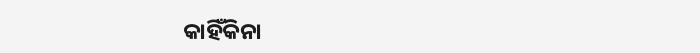କାହିଁକିନା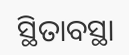ସ୍ଥିତାବସ୍ଥା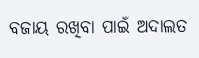ବଜାୟ ରଖିବା ପାଇଁ ଅଦାଲତ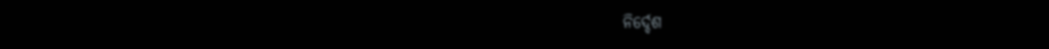ନିର୍ଦ୍ଦେଶ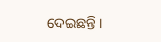ଦେଇଛନ୍ତି ।